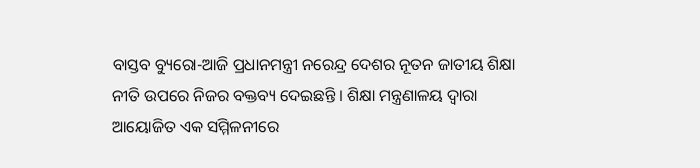ବାସ୍ତବ ବ୍ୟୁରୋ-ଆଜି ପ୍ରଧାନମନ୍ତ୍ରୀ ନରେନ୍ଦ୍ର ଦେଶର ନୂତନ ଜାତୀୟ ଶିକ୍ଷା ନୀତି ଉପରେ ନିଜର ବକ୍ତବ୍ୟ ଦେଇଛନ୍ତି । ଶିକ୍ଷା ମନ୍ତ୍ରଣାଳୟ ଦ୍ୱାରା ଆୟୋଜିତ ଏକ ସମ୍ମିଳନୀରେ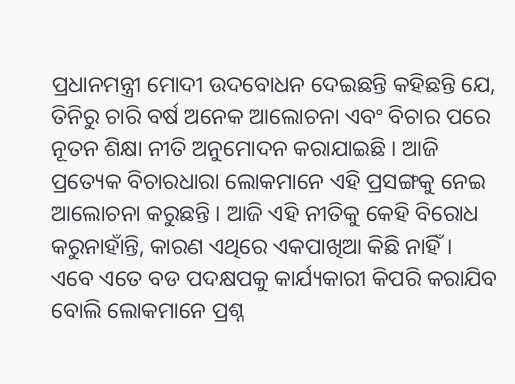ପ୍ରଧାନମନ୍ତ୍ରୀ ମୋଦୀ ଉଦବୋଧନ ଦେଇଛନ୍ତି କହିଛନ୍ତି ଯେ, ତିନିରୁ ଚାରି ବର୍ଷ ଅନେକ ଆଲୋଚନା ଏବଂ ବିଚାର ପରେ ନୂତନ ଶିକ୍ଷା ନୀତି ଅନୁମୋଦନ କରାଯାଇଛି । ଆଜି ପ୍ରତ୍ୟେକ ବିଚାରଧାରା ଲୋକମାନେ ଏହି ପ୍ରସଙ୍ଗକୁ ନେଇ ଆଲୋଚନା କରୁଛନ୍ତି । ଆଜି ଏହି ନୀତିକୁ କେହି ବିରୋଧ କରୁନାହାଁନ୍ତି, କାରଣ ଏଥିରେ ଏକପାଖିଆ କିଛି ନାହିଁ । ଏବେ ଏତେ ବଡ ପଦକ୍ଷପକୁ କାର୍ଯ୍ୟକାରୀ କିପରି କରାଯିବ ବୋଲି ଲୋକମାନେ ପ୍ରଶ୍ନ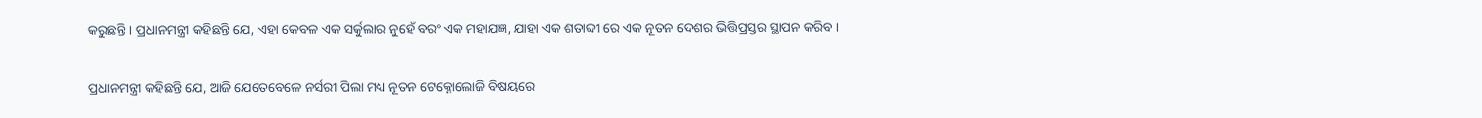କରୁଛନ୍ତି । ପ୍ରଧାନମନ୍ତ୍ରୀ କହିଛନ୍ତି ଯେ, ଏହା କେବଳ ଏକ ସର୍କୁଲାର ନୁହେଁ ବରଂ ଏକ ମହାଯଜ୍ଞ, ଯାହା ଏକ ଶତାବ୍ଦୀ ରେ ଏକ ନୂତନ ଦେଶର ଭିତ୍ତିପ୍ରସ୍ତର ସ୍ଥାପନ କରିବ ।

ପ୍ରଧାନମନ୍ତ୍ରୀ କହିଛନ୍ତି ଯେ, ଆଜି ଯେତେବେଳେ ନର୍ସରୀ ପିଲା ମଧ୍ୟ ନୂତନ ଟେକ୍ନୋଲୋଜି ବିଷୟରେ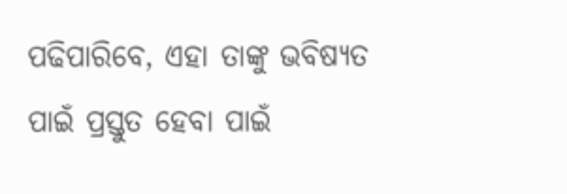ପଢିପାରିବେ, ଏହା ତାଙ୍କୁ ଭବିଷ୍ୟତ ପାଇଁ ପ୍ରସ୍ତୁତ ହେବା ପାଇଁ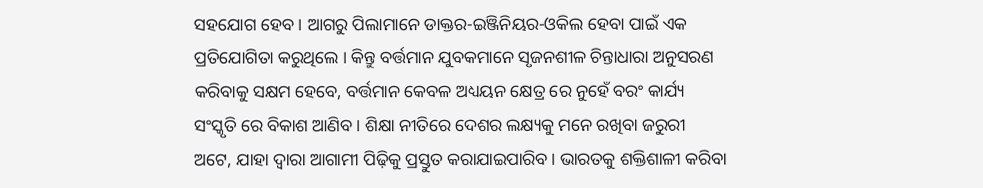ସହଯୋଗ ହେବ । ଆଗରୁ ପିଲାମାନେ ଡାକ୍ତର-ଇଞ୍ଜିନିୟର-ଓକିଲ ହେବା ପାଇଁ ଏକ ପ୍ରତିଯୋଗିତା କରୁଥିଲେ । କିନ୍ତୁ ବର୍ତ୍ତମାନ ଯୁବକମାନେ ସୃଜନଶୀଳ ଚିନ୍ତାଧାରା ଅନୁସରଣ କରିବାକୁ ସକ୍ଷମ ହେବେ, ବର୍ତ୍ତମାନ କେବଳ ଅଧ୍ୟୟନ କ୍ଷେତ୍ର ରେ ନୁହେଁ ବରଂ କାର୍ଯ୍ୟ ସଂସ୍କୃତି ରେ ବିକାଶ ଆଣିବ । ଶିକ୍ଷା ନୀତିରେ ଦେଶର ଲକ୍ଷ୍ୟକୁ ମନେ ରଖିବା ଜରୁରୀ ଅଟେ, ଯାହା ଦ୍ବାରା ଆଗାମୀ ପିଢ଼ିକୁ ପ୍ରସ୍ତୁତ କରାଯାଇପାରିବ। ଭାରତକୁ ଶକ୍ତିଶାଳୀ କରିବା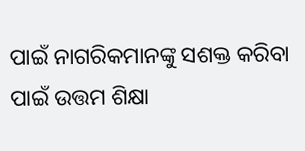ପାଇଁ ନାଗରିକମାନଙ୍କୁ ସଶକ୍ତ କରିବା ପାଇଁ ଉତ୍ତମ ଶିକ୍ଷା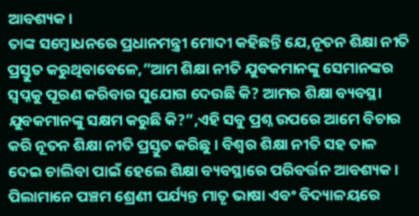ଆବଶ୍ୟକ।
ତାଙ୍କ ସମ୍ବୋଧନରେ ପ୍ରଧାନମନ୍ତ୍ରୀ ମୋଦୀ କହିଛନ୍ତି ଯେ,ନୂତନ ଶିକ୍ଷା ନୀତି ପ୍ରସ୍ତୁତ କରୁଥିବାବେଳେ,”ଆମ ଶିକ୍ଷା ନୀତି ଯୁବକମାନଙ୍କୁ ସେମାନଙ୍କର ସ୍ୱପ୍ନକୁ ପୂରଣ କରିବାର ସୁଯୋଗ ଦେଉଛି କି? ଆମର ଶିକ୍ଷା ବ୍ୟବସ୍ଥା ଯୁବକମାନଙ୍କୁ ସକ୍ଷମ କରୁଛି କି?”,ଏହି ସବୁ ପ୍ରଶ୍ନ ଉପରେ ଆମେ ବିଚାର କରି ନୂତନ ଶିକ୍ଷା ନୀତି ପ୍ରସ୍ତୁତ କରିଛୁ । ବିଶ୍ବର ଶିକ୍ଷା ନୀତି ସହ ତାଳ ଦେଇ ଚାଲିବା ପାଇଁ ହେଲେ ଶିକ୍ଷା ବ୍ୟବସ୍ଥାରେ ପରିବର୍ତ୍ତନ ଆବଶ୍ୟକ।
ପିଲାମାନେ ପଞ୍ଚମ ଶ୍ରେଣୀ ପର୍ଯ୍ୟନ୍ତ ମାତୃ ଭାଷା ଏବଂ ବିଦ୍ୟାଳୟରେ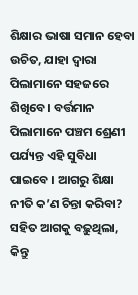ଶିକ୍ଷାର ଭାଷା ସମାନ ହେବା ଉଚିତ, ଯାହା ଦ୍ବାରା ପିଲାମାନେ ସହଜରେ ଶିଖିବେ। ବର୍ତ୍ତମାନ ପିଲାମାନେ ପଞ୍ଚମ ଶ୍ରେଣୀ ପର୍ଯ୍ୟନ୍ତ ଏହି ସୁବିଧା ପାଇବେ । ଆଗରୁ ଶିକ୍ଷା ନୀତି କ’ଣ ଚିନ୍ତା କରିବା? ସହିତ ଆଗକୁ ବଢ଼ୁଥିଲା, କିନ୍ତୁ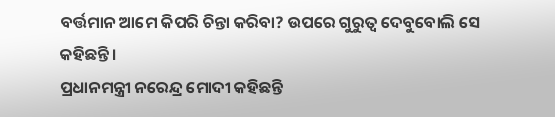ବର୍ତ୍ତମାନ ଆମେ କିପରି ଚିନ୍ତା କରିବା? ଉପରେ ଗୁରୁତ୍ୱ ଦେବୁବୋଲି ସେ କହିଛନ୍ତି ।
ପ୍ରଧାନମନ୍ତ୍ରୀ ନରେନ୍ଦ୍ର ମୋଦୀ କହିଛନ୍ତି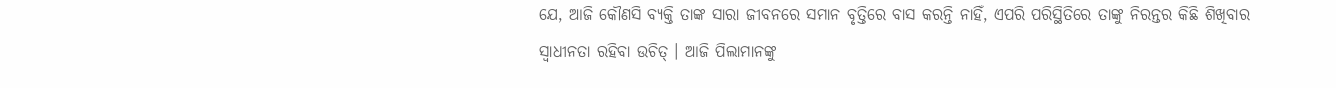ଯେ, ଆଜି କୌଣସି ବ୍ୟକ୍ତି ତାଙ୍କ ସାରା ଜୀବନରେ ସମାନ ବୃତ୍ତିରେ ବାସ କରନ୍ତି ନାହିଁ, ଏପରି ପରିସ୍ଥିତିରେ ତାଙ୍କୁ ନିରନ୍ତର କିଛି ଶିଖିବାର ସ୍ୱାଧୀନତା ରହିବା ଉଚିତ୍ । ଆଜି ପିଲାମାନଙ୍କୁ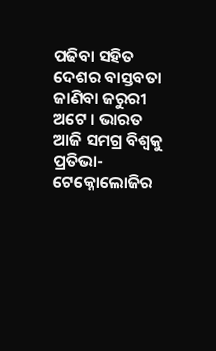ପଢିବା ସହିତ ଦେଶର ବାସ୍ତବତା ଜାଣିବା ଜରୁରୀ ଅଟେ । ଭାରତ ଆଜି ସମଗ୍ର ବିଶ୍ୱକୁ ପ୍ରତିଭା-ଟେକ୍ନୋଲୋଜିର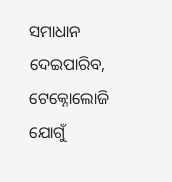ସମାଧାନ ଦେଇପାରିବ, ଟେକ୍ନୋଲୋଜି ଯୋଗୁଁ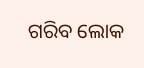ଗରିବ ଲୋକ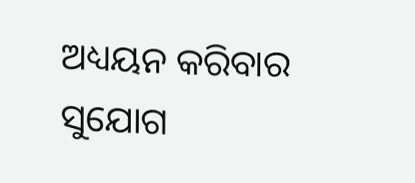ଅଧ୍ୟୟନ କରିବାର ସୁଯୋଗ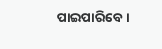ପାଇପାରିବେ ।